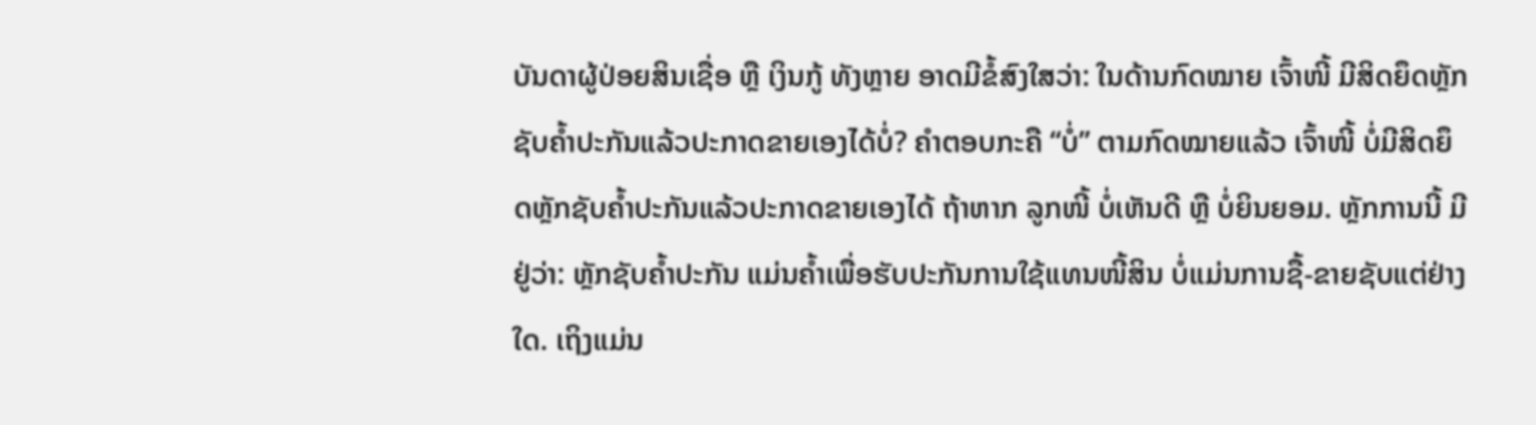ບັນດາຜູ້ປ່ອຍສິນເຊື່ອ ຫຼື ເງິນກູ້ ທັງຫຼາຍ ອາດມີຂໍ້ສົງໃສວ່າ: ໃນດ້ານກົດໝາຍ ເຈົ້າໜີ້ ມີສິດຍຶດຫຼັກຊັບຄ້ຳປະກັນແລ້ວປະກາດຂາຍເອງໄດ້ບໍ່? ຄໍາຕອບກະຄື “ບໍ່” ຕາມກົດໝາຍແລ້ວ ເຈົ້າໜີ້ ບໍ່ມີສິດຍຶດຫຼັກຊັບຄ້ຳປະກັນແລ້ວປະກາດຂາຍເອງໄດ້ ຖ້າຫາກ ລູກໜີ້ ບໍ່ເຫັນດີ ຫຼື ບໍ່ຍິນຍອມ. ຫຼັກການນີ້ ມີຢູ່ວ່າ: ຫຼັກຊັບຄໍ້າປະກັນ ແມ່ນຄໍ້າເພື່ອຮັບປະກັນການໃຊ້ແທນໜີ້ສິນ ບໍ່ແມ່ນການຊື້-ຂາຍຊັບແຕ່ຢ່າງໃດ. ເຖິງແມ່ນ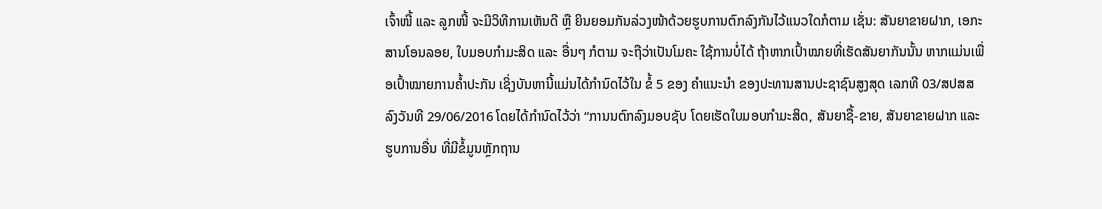ເຈົ້າໜີ້ ແລະ ລູກໜີ້ ຈະມີວິທີການເຫັນດີ ຫຼື ຍິນຍອມກັນລ່ວງໜ້າດ້ວຍຮູບການຕົກລົງກັນໄວ້ແນວໃດກໍຕາມ ເຊັ່ນ: ສັນຍາຂາຍຝາກ, ເອກະສານໂອນລອຍ, ໃບມອບກຳມະສິດ ແລະ ອື່ນໆ ກໍຕາມ ຈະຖືວ່າເປັນໂມຄະ ໃຊ້ການບໍ່ໄດ້ ຖ້າຫາກເປົ້າໝາຍທີ່ເຮັດສັນຍາກັນນັ້ນ ຫາກແມ່ນເພື່ອເປົ້າໝາຍການຄ້ຳປະກັນ ເຊິ່ງບັນຫານີ້ແມ່ນໄດ້ກຳນົດໄວ້ໃນ ຂໍ້ 5 ຂອງ ຄຳແນະນຳ ຂອງປະທານສານປະຊາຊົນສູງສຸດ ເລກທີ 03/ສປສສ ລົງວັນທີ 29/06/2016 ໂດຍໄດ້ກໍານົດໄວ້ວ່າ “ການນຕົກລົງມອບຊັບ ໂດຍເຮັດໃບມອບກຳມະສິດ, ສັນຍາຊື້-ຂາຍ, ສັນຍາຂາຍຝາກ ແລະ ຮູບການອື່ນ ທີ່ມີຂໍ້ມູນຫຼັກຖານ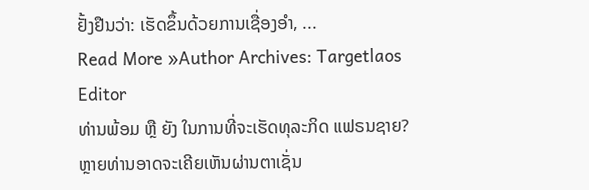ຢັ້ງຢືນວ່າ: ເຮັດຂຶ້ນດ້ວຍການເຊື່ອງອໍາ, ...
Read More »Author Archives: Targetlaos Editor
ທ່ານພ້ອມ ຫຼື ຍັງ ໃນການທີ່ຈະເຮັດທຸລະກິດ ແຟຣນຊາຍ?
ຫຼາຍທ່ານອາດຈະເຄີຍເຫັນຜ່ານຕາເຊັ່ນ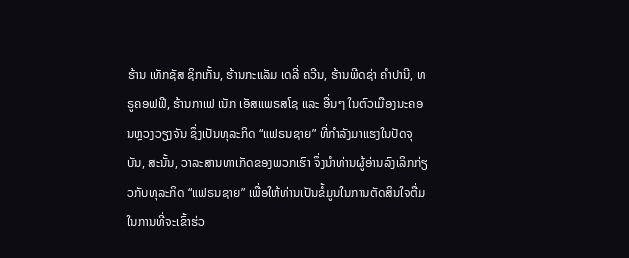ຮ້ານ ເທັກຊັສ ຊິກເກັ້ນ, ຮ້ານກະແລັມ ເດລີ່ ຄວີນ, ຮ້ານພີດຊ່າ ຄໍາປານີ, ທຣູຄອຟຟີ, ຮ້ານກາເຟ ເນັກ ເອັສແພຣສໂຊ ແລະ ອື່ນໆ ໃນຕົວເມືອງນະຄອນຫຼວງວຽງຈັນ ຊຶ່ງເປັນທຸລະກິດ “ແຟຣນຊາຍ” ທີ່ກໍາລັງມາແຮງໃນປັດຈຸບັນ, ສະນັ້ນ, ວາລະສານທາເກັດຂອງພວກເຮົາ ຈຶ່ງນໍາທ່ານຜູ້ອ່ານລົງເລິກກ່ຽວກັບທຸລະກິດ “ແຟຣນຊາຍ” ເພື່ອໃຫ້ທ່ານເປັນຂໍ້ມູນໃນການຕັດສິນໃຈຕື່ມໃນການທີ່ຈະເຂົ້າຮ່ວ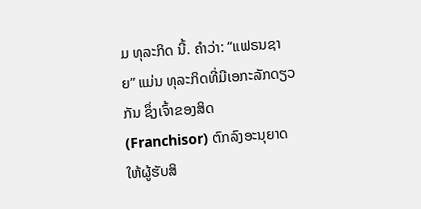ມ ທຸລະກິດ ນີ້. ຄໍາວ່າ: “ແຟຣນຊາຍ” ແມ່ນ ທຸລະກິດທີ່ມີເອກະລັກດຽວກັນ ຊຶ່ງເຈົ້າຂອງສິດ (Franchisor) ຕົກລົງອະນຸຍາດໃຫ້ຜູ້ຮັບສິ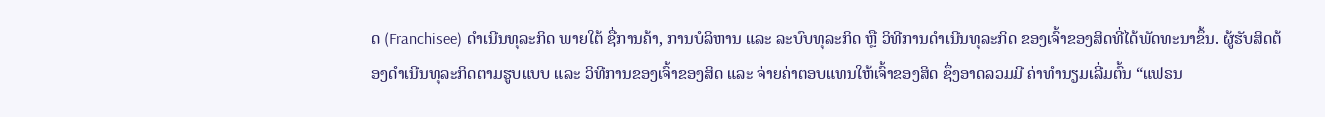ດ (Franchisee) ດໍາເນີນທຸລະກິດ ພາຍໃຕ້ ຊື່ການຄ້າ, ການບໍລິຫານ ແລະ ລະບົບທຸລະກິດ ຫຼື ວິທີການດໍາເນີນທຸລະກິດ ຂອງເຈົ້າຂອງສິດທີ່ໄດ້ພັດທະນາຂຶ້ນ. ຜູ້ຮັບສິດຕ້ອງດໍາເນີນທຸລະກິດຕາມຮູບແບບ ແລະ ວິທີການຂອງເຈົ້າຂອງສິດ ແລະ ຈ່າຍຄ່າຕອບແທນໃຫ້ເຈົ້າຂອງສິດ ຊຶ່ງອາດລວມມີ ຄ່າທໍານຽມເລີ່ມຕົ້ນ “ແຟຣນ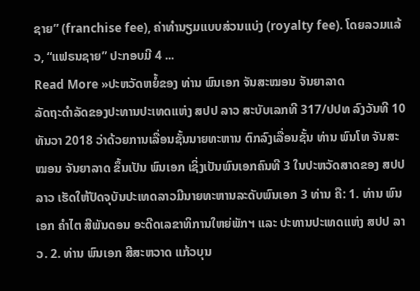ຊາຍ” (franchise fee), ຄ່າທໍານຽມແບບສ່ວນແບ່ງ (royalty fee). ໂດຍລວມແລ້ວ, “ແຟຣນຊາຍ” ປະກອບມີ 4 ...
Read More »ປະຫວັດຫຍໍ້ຂອງ ທ່ານ ພົນເອກ ຈັນສະໝອນ ຈັນຍາລາດ
ລັດຖະດຳລັດຂອງປະທານປະເທດແຫ່ງ ສປປ ລາວ ສະບັບເລກທີ 317/ປປທ ລົງວັນທີ 10 ທັນວາ 2018 ວ່າດ້ວຍການເລື່ອນຊັ້ນນາຍທະຫານ ຕົກລົງເລື່ອນຊັ້ນ ທ່ານ ພົນໂທ ຈັນສະໝອນ ຈັນຍາລາດ ຂຶ້ນເປັນ ພົນເອກ ເຊິ່ງເປັນພົນເອກຄົນທີ 3 ໃນປະຫວັດສາດຂອງ ສປປ ລາວ ເຮັດໃຫ້ປັດຈຸບັນປະເທດລາວມີນາຍທະຫານລະດັບພົນເອກ 3 ທ່ານ ຄື: 1. ທ່ານ ພົນເອກ ຄໍາໄຕ ສີພັນດອນ ອະດີດເລຂາທິການໃຫຍ່ພັກຯ ແລະ ປະທານປະເທດແຫ່ງ ສປປ ລາວ. 2. ທ່ານ ພົນເອກ ສີສະຫວາດ ແກ້ວບຸນ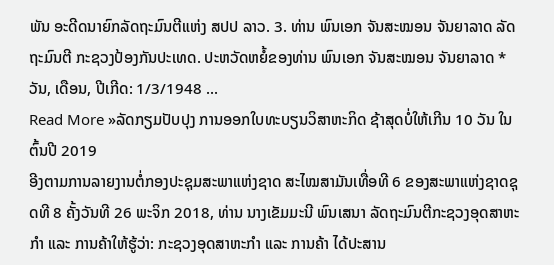ພັນ ອະດີດນາຍົກລັດຖະມົນຕີແຫ່ງ ສປປ ລາວ. 3. ທ່ານ ພົນເອກ ຈັນສະໝອນ ຈັນຍາລາດ ລັດຖະມົນຕີ ກະຊວງປ້ອງກັນປະເທດ. ປະຫວັດຫຍໍ້ຂອງທ່ານ ພົນເອກ ຈັນສະໝອນ ຈັນຍາລາດ * ວັນ, ເດືອນ, ປີເກີດ: 1/3/1948 ...
Read More »ລັດກຽມປັບປຸງ ການອອກໃບທະບຽນວິສາຫະກິດ ຊ້າສຸດບໍ່ໃຫ້ເກີນ 10 ວັນ ໃນຕົ້ນປີ 2019
ອີງຕາມການລາຍງານຕໍ່ກອງປະຊຸມສະພາແຫ່ງຊາດ ສະໄໝສາມັນເທື່ອທີ 6 ຂອງສະພາແຫ່ງຊາດຊຸດທີ 8 ຄັ້ງວັນທີ 26 ພະຈິກ 2018, ທ່ານ ນາງເຂັມມະນີ ພົນເສນາ ລັດຖະມົນຕີກະຊວງອຸດສາຫະກຳ ແລະ ການຄ້າໃຫ້ຮູ້ວ່າ: ກະຊວງອຸດສາຫະກຳ ແລະ ການຄ້າ ໄດ້ປະສານ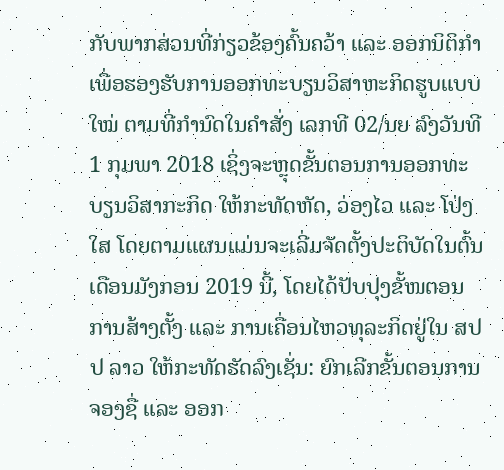ກັບພາກສ່ວນທີ່ກ່ຽວຂ້ອງຄົ້ນຄວ້າ ແລະ ອອກນິຕິກຳ ເພື່ອຮອງຮັບການອອກທະບຽນວິສາຫະກິດຮູບແບບໃໝ່ ຕາມທີ່ກຳນົດໃນຄຳສັ່ງ ເລກທີ 02/ນຍ ລົງວັນທີ 1 ກຸມພາ 2018 ເຊິ່ງຈະຫຼຸດຂັ້ນຕອນການອອກທະບຽນວິສາກະກິດ ໃຫ້ກະທັດຫັດ, ວ່ອງໄວ ແລະ ໂປ່ງໃສ ໂດຍຕາມແຜນແມ່ນຈະເລີ່ມຈັດຕັ້ງປະຕິບັດໃນຕົ້ນເດືອນມັງກອນ 2019 ນີ້, ໂດຍໄດ້ປັບປຸງຂັ້ໜຕອນການສ້າງຕັ້ງ ແລະ ການເຄື່ອນໄຫວທຸລະກິດຢູ່ໃນ ສປປ ລາວ ໃຫ້ກະທັດຮັດລົງເຊັ່ນ: ຍົກເລີກຂັ້ນຕອນການຈອງຊື່ ແລະ ອອກ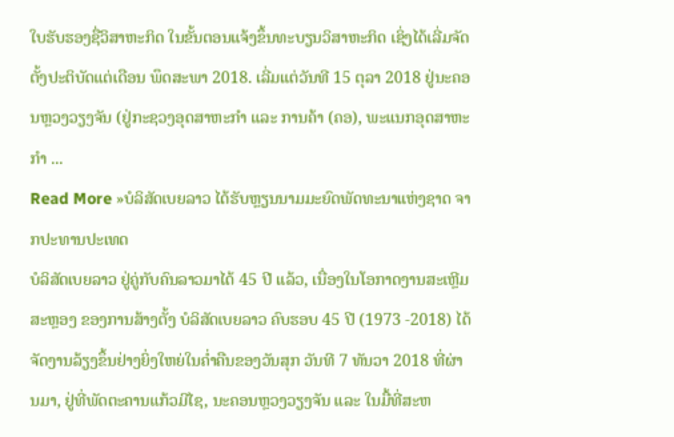ໃບຮັບຮອງຊື່ວິສາຫະກິດ ໃນຂັ້ນຕອນແຈ້ງຂຶ້ນທະບຽນວິສາຫະກິດ ເຊິ່ງໄດ້ເລີ່ມຈັດຕັ້ງປະຕິບັດແຕ່ເດືອນ ພຶດສະພາ 2018. ເລີ່ມແຕ່ວັນທີ 15 ຕຸລາ 2018 ຢູ່ນະຄອນຫຼວງວຽງຈັນ (ຢູ່ກະຊວງອຸດສາຫະກຳ ແລະ ການຄ້າ (ຄອ), ພະແນກອຸດສາຫະກຳ ...
Read More »ບໍລິສັດເບຍລາວ ໄດ້ຮັບຫຼຽນນາມມະຍົດພັດທະນາແຫ່ງຊາດ ຈາກປະທານປະເທດ
ບໍລິສັດເບຍລາວ ຢູ່ຄູ່ກັບຄົນລາວມາໄດ້ 45 ປີ ແລ້ວ, ເນື່ອງໃນໂອກາດງານສະເຫຼີມສະຫຼອງ ຂອງການສ້າງຕັ້ງ ບໍລິສັດເບຍລາວ ຄົບຮອບ 45 ປີ (1973 -2018) ໄດ້ຈັດງານລ້ຽງຂຶ້ນຢ່າງຍິ່ງໃຫຍ່ໃນຄໍ່າຄືນຂອງວັນສຸກ ວັນທີ 7 ທັນວາ 2018 ທີ່ຜ່ານມາ, ຢູ່ທີ່ພັດຕະຄານແກ້ວມີໄຊ, ນະຄອນຫຼວງວຽງຈັນ ແລະ ໃນມື້ທີ່ສະຫ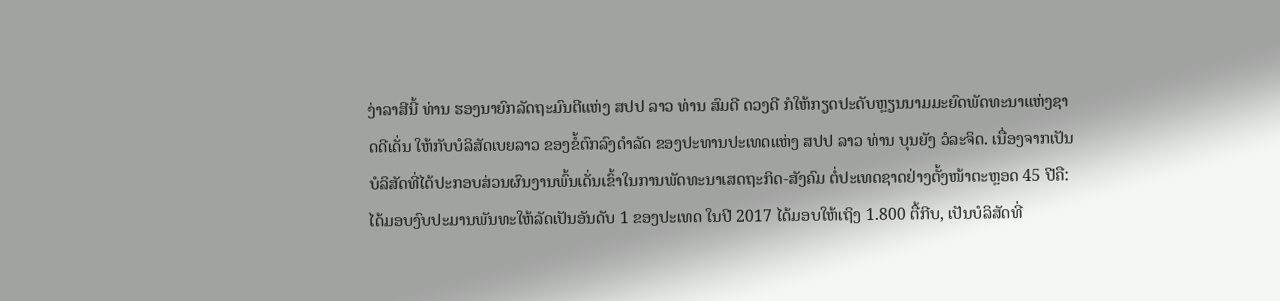ງ່າລາສີນີ້ ທ່ານ ຮອງນາຍົກລັດຖະມົນຕີແຫ່ງ ສປປ ລາວ ທ່ານ ສົມດີ ດວງດີ ກໍໃຫ້ກຽດປະດັບຫຼຽນນາມມະຍົດພັດທະນາແຫ່ງຊາດດີເດັ່ນ ໃຫ້ກັບບໍລິສັດເບຍລາວ ຂອງຂໍ້ຕົກລົງດຳລັດ ຂອງປະທານປະເທດແຫ່ງ ສປປ ລາວ ທ່ານ ບຸນຍັງ ວໍລະຈິດ. ເນື່ອງຈາກເປັນບໍລິສັດທີ່ໄດ້ປະກອບສ່ວນຜົນງານພົ້ນເດັ່ນເຂົ້າໃນການພັດທະນາເສດຖະກິດ-ສັງຄົມ ຕໍ່ປະເທດຊາດຢ່າງຕັ້ງໜ້າຕະຫຼອດ 45 ປີຄື: ໄດ້ມອບງົບປະມານພັນທະໃຫ້ລັດເປັນອັນດັບ 1 ຂອງປະເທດ ໃນປີ 2017 ໄດ້ມອບໃຫ້ເຖິງ 1.800 ຕື້ກີບ, ເປັນບໍລິສັດທີ່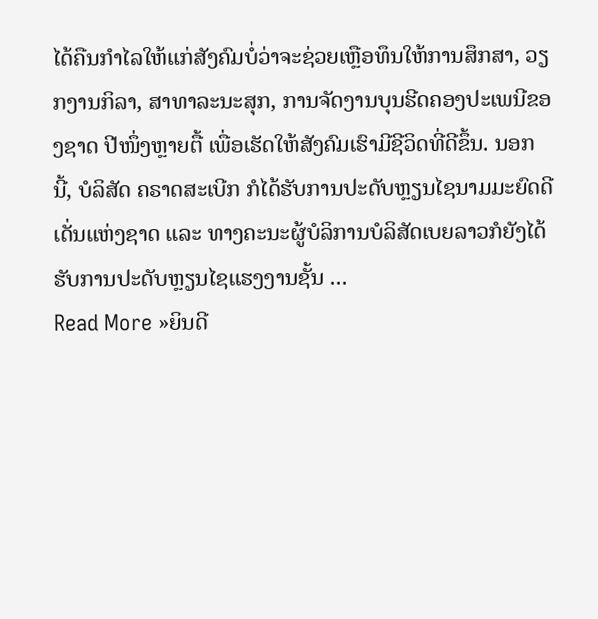ໄດ້ຄືນກຳໄລໃຫ້ແກ່ສັງຄົມບໍ່ວ່າຈະຊ່ວຍເຫຼືອທຶນໃຫ້ການສຶກສາ, ວຽກງານກິລາ, ສາທາລະນະສຸກ, ການຈັດງານບຸນຮີດຄອງປະເພນີຂອງຊາດ ປີໜຶ່ງຫຼາຍຕື້ ເພື່ອເຮັດໃຫ້ສັງຄົມເຮົາມີຊີວິດທີ່ດີຂຶ້ນ. ນອກນີ້, ບໍລິສັດ ຄຣາດສະເບີກ ກໍໄດ້ຮັບການປະດັບຫຼຽນໄຊນາມມະຍົດດີເດັ່ນແຫ່ງຊາດ ແລະ ທາງຄະນະຜູ້ບໍລິການບໍລິສັດເບຍລາວກໍຍັງໄດ້ຮັບການປະດັບຫຼຽນໄຊແຮງງານຊັ້ນ ...
Read More »ຍິນດີ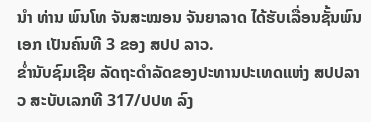ນຳ ທ່ານ ພົນໂທ ຈັນສະໝອນ ຈັນຍາລາດ ໄດ້ຮັບເລື່ອນຊັ້ນພົນເອກ ເປັນຄົນທີ 3 ຂອງ ສປປ ລາວ.
ຂໍ່ານັບຊົມເຊີຍ ລັດຖະດຳລັດຂອງປະທານປະເທດແຫ່ງ ສປປລາວ ສະບັບເລກທີ 317/ປປທ ລົງ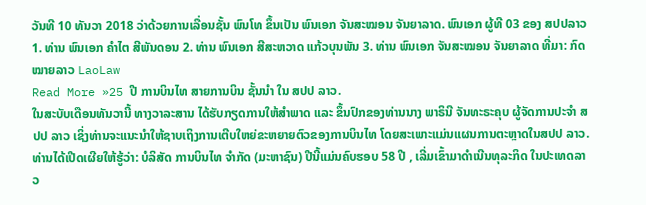ວັນທີ 10 ທັນວາ 2018 ວ່າດ້ວຍການເລື່ອນຊັ້ນ ພົນໂທ ຂຶ້ນເປັນ ພົນເອກ ຈັນສະໝອນ ຈັນຍາລາດ. ພົນເອກ ຜູ້ທີ 03 ຂອງ ສປປລາວ 1. ທ່ານ ພົນເອກ ຄໍາໄຕ ສີພັນດອນ 2. ທ່ານ ພົນເອກ ສີສະຫວາດ ແກ້ວບຸນພັນ 3. ທ່ານ ພົນເອກ ຈັນສະໝອນ ຈັນຍາລາດ ທີ່ມາ: ກົດໝາຍລາວ LaoLaw
Read More »25 ປີ ການບິນໄທ ສາຍການບິນ ຊັ້ນນໍາ ໃນ ສປປ ລາວ.
ໃນສະບັບເດືອນທັນວານີ້ ທາງວາລະສານ ໄດ້ຮັບກຽດການໃຫ້ສໍາພາດ ແລະ ຂຶ້ນປົກຂອງທ່ານນາງ ພາຣິນີ ຈັນທະຣະຄຸບ ຜູ້ຈັດການປະຈໍາ ສປປ ລາວ ເຊິ່ງທ່ານຈະແນະນໍາໃຫ້ຊາບເຖິງການເຕີບໃຫຍ່ຂະຫຍາຍຕົວຂອງການບິນໄທ ໂດຍສະເພາະແມ່ນແຜນການຕະຫຼາດໃນສປປ ລາວ. ທ່ານໄດ້ເປີດເຜີຍໃຫ້ຮູ້ວ່າ: ບໍລິສັດ ການບິນໄທ ຈໍາກັດ (ມະຫາຊົນ) ປີນີ້ແມ່ນຄົບຮອບ 58 ປີ , ເລີ່ມເຂົ້າມາດໍາເນີນທຸລະກິດ ໃນປະເທດລາວ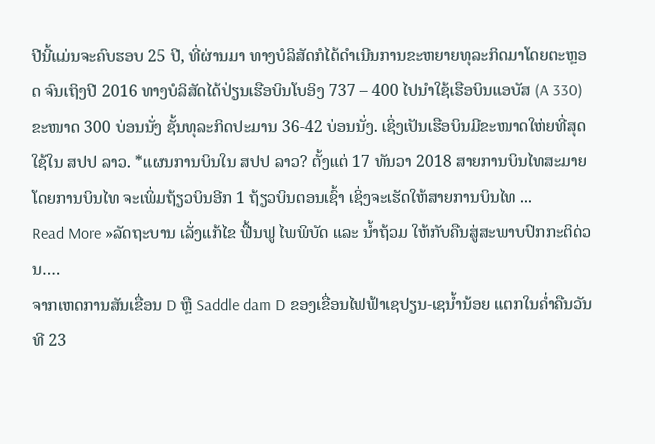ປີນີ້ແມ່ນຈະຄົບຮອບ 25 ປີ, ທີ່ຜ່ານມາ ທາງບໍລິສັດກໍໄດ້ດໍາເນີນການຂະຫຍາຍທຸລະກິດມາໂດຍຕະຫຼອດ ຈົນເຖິງປີ 2016 ທາງບໍລິສັດໄດ້ປ່ຽນເຮືອບິນໂບອິງ 737 – 400 ໄປນໍາໃຊ້ເຮືອບິນແອບັສ (A 330) ຂະໜາດ 300 ບ່ອນນັ່ງ ຊັ້ນທຸລະກິດປະມານ 36-42 ບ່ອນນັ່ງ. ເຊິ່ງເປັນເຮືອບິນມີຂະໜາດໃຫ່ຍທີ່ສຸດໃຊ້ໃນ ສປປ ລາວ. *ແຜນການບິນໃນ ສປປ ລາວ? ຕັ້ງແຕ່ 17 ທັນວາ 2018 ສາຍການບິນໄທສະມາຍ ໂດຍການບິນໄທ ຈະເພິ່ມຖ້ຽວບິນອີກ 1 ຖ້ຽວບິນຕອນເຊົ້າ ເຊິ່ງຈະເຮັດໃຫ້ສາຍການບິນໄທ ...
Read More »ລັດຖະບານ ເລັ່ງແກ້ໄຂ ຟື້ນຟູ ໄພພິບັດ ແລະ ນໍ້າຖ້ວມ ໃຫ້ກັບຄືນສູ່ສະພາບປົກກະຕິດ່ວນ….
ຈາກເຫດການສັນເຂື່ອນ D ຫຼື Saddle dam D ຂອງເຂື່ອນໄຟຟ້າເຊປຽນ-ເຊນ້ຳນ້ອຍ ແຕກໃນຄ່ຳຄືນວັນທີ 23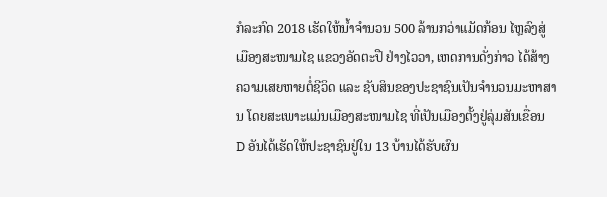ກໍລະກົດ 2018 ເຮັດໃຫ້ນ້ຳຈຳນວນ 500 ລ້ານກວ່າແມັດກ້ອນ ໄຫຼລົງສູ່ເມືອງສະໜາມໄຊ ແຂວງອັດຕະປື ຢ່າງໄວວາ, ເຫດການດັ່ງກ່າວ ໄດ້ສ້າງຄວາມເສຍຫາຍຕໍ່ຊີວິດ ແລະ ຊັບສິນຂອງປະຊາຊົນເປັນຈຳນວນມະຫາສານ ໂດຍສະເພາະແມ່ນເມືອງສະໜາມໄຊ ທີ່ເປັນເມືອງຕັ້ງຢູ່ລຸ່ມສັນເຂື່ອນ D ອັນໄດ້ເຮັດໃຫ້ປະຊາຊົນຢູ່ໃນ 13 ບ້ານໄດ້ຮັບຜົນ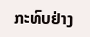ກະທົບຢ່າງ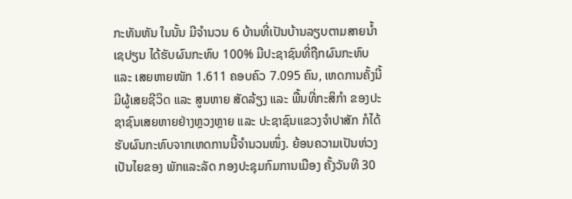ກະທັນຫັນ ໃນນັ້ນ ມີຈຳນວນ 6 ບ້ານທີ່ເປັນບ້ານລຽບຕາມສາຍນ້ຳເຊປຽນ ໄດ້ຮັບຜົນກະທົບ 100% ມີປະຊາຊົນທີ່ຖືກຜົນກະທົບ ແລະ ເສຍຫາຍໜັກ 1.611 ຄອບຄົວ 7.095 ຄົນ, ເຫດການຄັ້ງນີ້ມີຜູ້ເສຍຊີວິດ ແລະ ສູນຫາຍ ສັດລ້ຽງ ແລະ ພື້ນທີ່ກະສິກຳ ຂອງປະຊາຊົນເສຍຫາຍຢ່າງຫຼວງຫຼາຍ ແລະ ປະຊາຊົນແຂວງຈຳປາສັກ ກໍໄດ້ຮັບຜົນກະທົບຈາກເຫດການນີ້ຈຳນວນໜຶ່ງ. ຍ້ອນຄວາມເປັນຫ່ວງເປັນໄຍຂອງ ພັກແລະລັດ ກອງປະຊຸມກົມການເມືອງ ຄັ້ງວັນທີ 30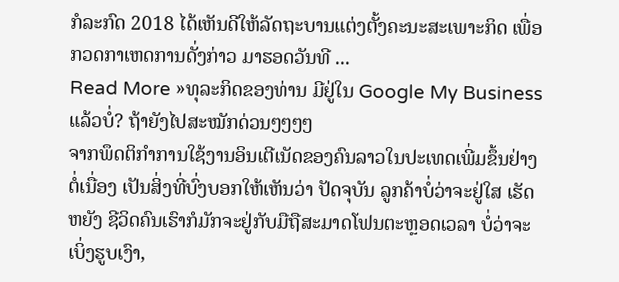ກໍລະກົດ 2018 ໄດ້ເຫັນດີໃຫ້ລັດຖະບານແຕ່ງຕັ້ງຄະນະສະເພາະກິດ ເພື່ອກວດກາເຫດການດັ່ງກ່າວ ມາຮອດວັນທີ ...
Read More »ທຸລະກິດຂອງທ່ານ ມີຢູ່ໃນ Google My Business ແລ້ວບໍ່? ຖ້າຍັງໄປສະໝັກດ່ວນໆໆໆໆ
ຈາກພຶດຕິກຳການໃຊ້ງານອິນເຕີເນັດຂອງຄົນລາວໃນປະເທດເພີ່ມຂຶ້ນຢ່າງຕໍ່ເນື່ອງ ເປັນສິ່ງທີ່ບົ່ງບອກໃຫ້ເຫັນວ່າ ປັດຈຸບັນ ລູກຄ້າບໍ່ວ່າຈະຢູ່ໃສ ເຮັດຫຍັງ ຊີວິດຄົນເຮົາກໍມັກຈະຢູ່ກັບມືຖືສະມາດໂຟນຕະຫຼອດເວລາ ບໍ່ວ່າຈະເບິ່ງຮູບເງົາ,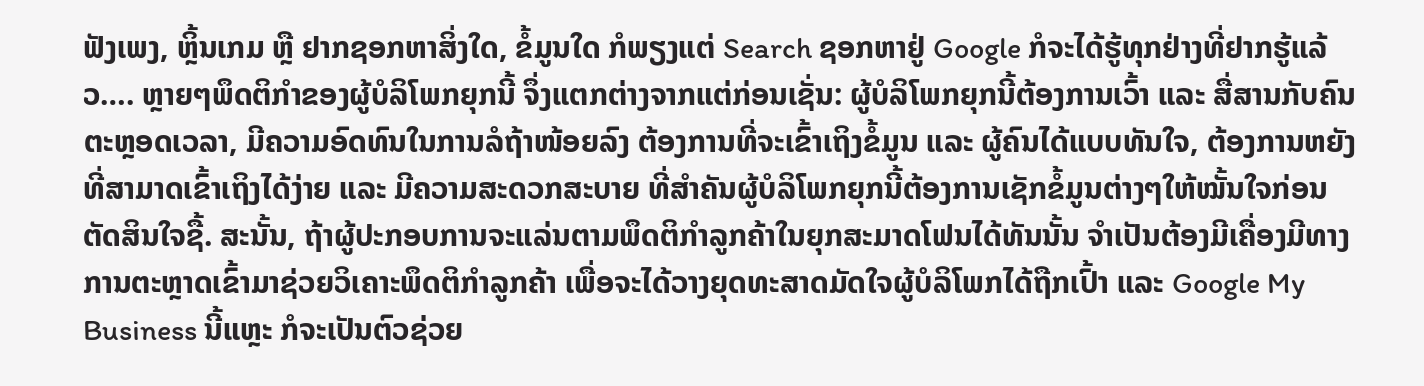ຟັງເພງ, ຫຼິ້ນເກມ ຫຼື ຢາກຊອກຫາສິ່ງໃດ, ຂໍ້ມູນໃດ ກໍພຽງແຕ່ Search ຊອກຫາຢູ່ Google ກໍຈະໄດ້ຮູ້ທຸກຢ່າງທີ່ຢາກຮູ້ແລ້ວ…. ຫຼາຍໆພຶດຕິກຳຂອງຜູ້ບໍລິໂພກຍຸກນີ້ ຈຶ່ງແຕກຕ່າງຈາກແຕ່ກ່ອນເຊັ່ນ: ຜູ້ບໍລິໂພກຍຸກນີ້ຕ້ອງການເວົ້າ ແລະ ສື່ສານກັບຄົນຕະຫຼອດເວລາ, ມີຄວາມອົດທົນໃນການລໍຖ້າໜ້ອຍລົງ ຕ້ອງການທີ່ຈະເຂົ້າເຖິງຂໍ້ມູນ ແລະ ຜູ້ຄົນໄດ້ແບບທັນໃຈ, ຕ້ອງການຫຍັງທີ່ສາມາດເຂົ້າເຖິງໄດ້ງ່າຍ ແລະ ມີຄວາມສະດວກສະບາຍ ທີ່ສຳຄັນຜູ້ບໍລິໂພກຍຸກນີ້ຕ້ອງການເຊັກຂໍ້ມູນຕ່າງໆໃຫ້ໝັ້ນໃຈກ່ອນຕັດສິນໃຈຊື້. ສະນັ້ນ, ຖ້າຜູ້ປະກອບການຈະແລ່ນຕາມພຶດຕິກຳລູກຄ້າໃນຍຸກສະມາດໂຟນໄດ້ທັນນັ້ນ ຈຳເປັນຕ້ອງມີເຄື່ອງມີທາງການຕະຫຼາດເຂົ້າມາຊ່ວຍວິເຄາະພຶດຕິກຳລູກຄ້າ ເພື່ອຈະໄດ້ວາງຍຸດທະສາດມັດໃຈຜູ້ບໍລິໂພກໄດ້ຖືກເປົ້າ ແລະ Google My Business ນີ້ແຫຼະ ກໍຈະເປັນຕົວຊ່ວຍ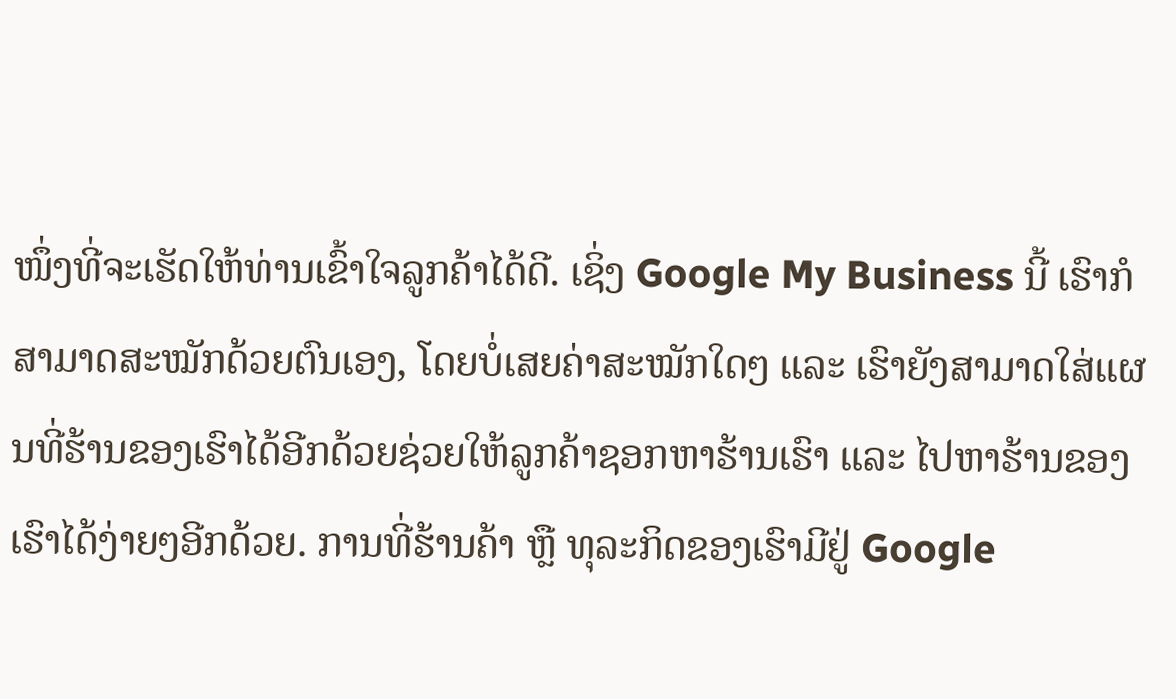ໜຶ່ງທີ່ຈະເຮັດໃຫ້ທ່ານເຂົ້າໃຈລູກຄ້າໄດ້ດີ. ເຊິ່ງ Google My Business ນີ້ ເຮົາກໍສາມາດສະໝັກດ້ວຍຕົນເອງ, ໂດຍບໍ່ເສຍຄ່າສະໝັກໃດໆ ແລະ ເຮົາຍັງສາມາດໃສ່ແຜນທີ່ຮ້ານຂອງເຮົາໄດ້ອີກດ້ວຍຊ່ວຍໃຫ້ລູກຄ້າຊອກຫາຮ້ານເຮົາ ແລະ ໄປຫາຮ້ານຂອງເຮົາໄດ້ງ່າຍໆອີກດ້ວຍ. ການທີ່ຮ້ານຄ້າ ຫຼື ທຸລະກິດຂອງເຮົາມີຢູ່ Google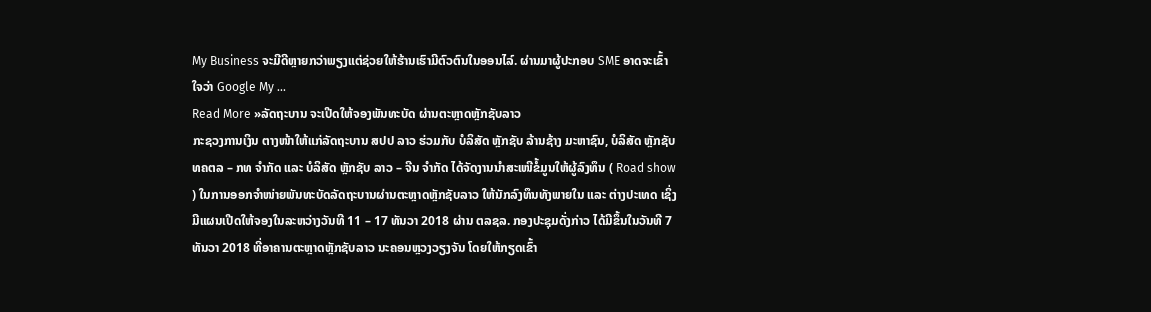My Business ຈະມີດີຫຼາຍກວ່າພຽງແຕ່ຊ່ວຍໃຫ້ຮ້ານເຮົາມີຕົວຕົນໃນອອນໄລ໌. ຜ່ານມາຜູ້ປະກອບ SME ອາດຈະເຂົ້າໃຈວ່າ Google My ...
Read More »ລັດຖະບານ ຈະເປີດໃຫ້ຈອງພັນທະບັດ ຜ່ານຕະຫຼາດຫຼັກຊັບລາວ
ກະຊວງການເງິນ ຕາງໜ້າໃຫ້ແກ່ລັດຖະບານ ສປປ ລາວ ຮ່ວມກັບ ບໍລິສັດ ຫຼັກຊັບ ລ້ານຊ້າງ ມະຫາຊົນ, ບໍລິສັດ ຫຼັກຊັບ ທຄຕລ – ກທ ຈຳກັດ ແລະ ບໍລິສັດ ຫຼັກຊັບ ລາວ – ຈີນ ຈຳກັດ ໄດ້ຈັດງານນຳສະເໜີຂໍ້ມູນໃຫ້ຜູ້ລົງທຶນ ( Road show ) ໃນການອອກຈໍາໜ່າຍພັນທະບັດລັດຖະບານຜ່ານຕະຫຼາດຫຼັກຊັບລາວ ໃຫ້ນັກລົງທຶນທັງພາຍໃນ ແລະ ຕ່າງປະເທດ ເຊິ່ງມີແຜນເປີດໃຫ້ຈອງໃນລະຫວ່າງວັນທີ 11 – 17 ທັນວາ 2018 ຜ່ານ ຕລຊລ. ກອງປະຊຸມດັ່ງກ່າວ ໄດ້ມີຂຶ້ນໃນວັນທີ 7 ທັນວາ 2018 ທີ່ອາຄານຕະຫຼາດຫຼັກຊັບລາວ ນະຄອນຫຼວງວຽງຈັນ ໂດຍໃຫ້ກຽດເຂົ້າ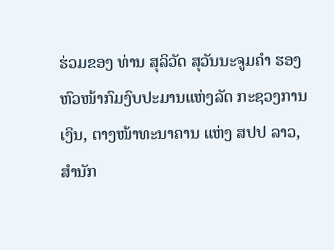ຮ່ວມຂອງ ທ່ານ ສຸລິວັດ ສຸວັນນະຈູມຄຳ ຮອງຫົວໜ້າກົມງົບປະມານແຫ່ງລັດ ກະຊວງການເງິນ, ຕາງໜ້າທະນາຄານ ແຫ່ງ ສປປ ລາວ, ສຳນັກ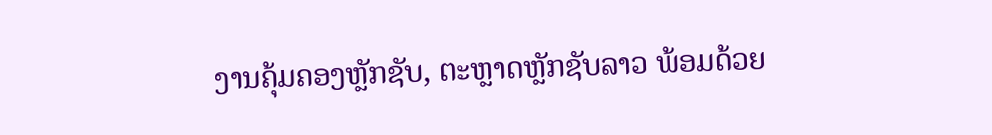ງານຄຸ້ມຄອງຫຼັກຊັບ, ຕະຫຼາດຫຼັກຊັບລາວ ພ້ອມດ້ວຍ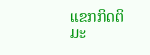ແຂກກິດຕິມະ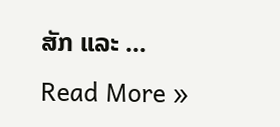ສັກ ແລະ ...
Read More »